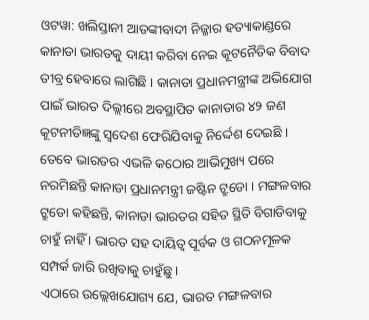ଓଟୱା: ଖଲିସ୍ତାନୀ ଆତଙ୍କୀବାଦୀ ନିଜ୍ଜାର ହତ୍ୟାକାଣ୍ଡରେ କାନାଡା ଭାରତକୁ ଦାୟୀ କରିବା ନେଇ କୂଟନୈତିକ ବିବାଦ ତୀବ୍ର ହେବାରେ ଲାଗିଛି । କାନାଡା ପ୍ରଧାନମନ୍ତ୍ରୀଙ୍କ ଅଭିଯୋଗ ପାଇଁ ଭାରତ ଦିଲ୍ଲୀରେ ଅବସ୍ଥାପିତ କାନାଡାର ୪୨ ଜଣ କୂଟନୀତିଜ୍ଞଙ୍କୁ ସ୍ବଦେଶ ଫେରିଯିବାକୁ ନିର୍ଦ୍ଦେଶ ଦେଇଛି । ତେବେ ଭାରତର ଏଭଳି କଠୋର ଆଭିମୁଖ୍ୟ ପରେ ନରମିଛନ୍ତି କାନାଡା ପ୍ରଧାନମନ୍ତ୍ରୀ ଜଷ୍ଟିନ ଟ୍ରୁଡୋ । ମଙ୍ଗଳବାର ଟ୍ରୁଡୋ କହିଛନ୍ତି, କାନାଡା ଭାରତର ସହିତ ସ୍ଥିତି ବିଗାଡିବାକୁ ଚାହୁଁ ନାହିଁ । ଭାରତ ସହ ଦାୟିତ୍ବ ପୂର୍ବକ ଓ ଗଠନମୂଳକ ସମ୍ପର୍କ ଜାରି ରଖିବାକୁ ଚାହୁଁଛୁ ।
ଏଠାରେ ଉଲ୍ଲେଖଯୋଗ୍ୟ ଯେ, ଭାରତ ମଙ୍ଗଳବାର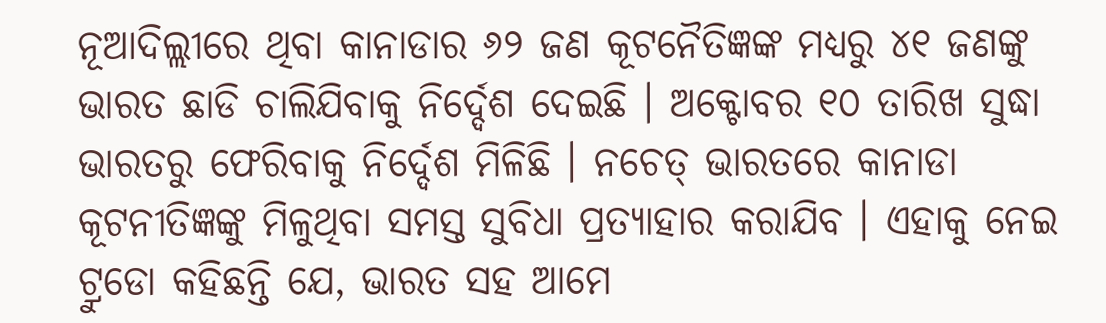ନୂଆଦିଲ୍ଲୀରେ ଥିବା କାନାଡାର ୬୨ ଜଣ କୂଟନୈତିଜ୍ଞଙ୍କ ମଧ୍ୟରୁ ୪୧ ଜଣଙ୍କୁ ଭାରତ ଛାଡି ଚାଲିଯିବାକୁ ନିର୍ଦ୍ଦେଶ ଦେଇଛି । ଅକ୍ଟୋବର ୧୦ ତାରିଖ ସୁଦ୍ଧା ଭାରତରୁ ଫେରିବାକୁ ନିର୍ଦ୍ଦେଶ ମିଳିଛି । ନଚେତ୍ ଭାରତରେ କାନାଡା କୂଟନୀତିଜ୍ଞଙ୍କୁ ମିଳୁଥିବା ସମସ୍ତ ସୁବିଧା ପ୍ରତ୍ୟାହାର କରାଯିବ । ଏହାକୁ ନେଇ ଟ୍ରୁଡୋ କହିଛନ୍ତି ଯେ, ଭାରତ ସହ ଆମେ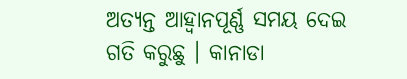ଅତ୍ୟନ୍ତ ଆହ୍ବାନପୂର୍ଣ୍ଣ ସମୟ ଦେଇ ଗତି କରୁଛୁ । କାନାଡା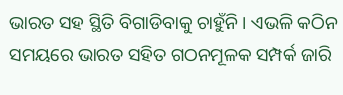ଭାରତ ସହ ସ୍ଥିତି ବିଗାଡିବାକୁ ଚାହୁଁନି । ଏଭଳି କଠିନ ସମୟରେ ଭାରତ ସହିତ ଗଠନମୂଳକ ସମ୍ପର୍କ ଜାରି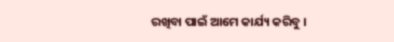ରଖିବା ପାଇଁ ଆମେ କାର୍ଯ୍ୟ କରିବୁ ।